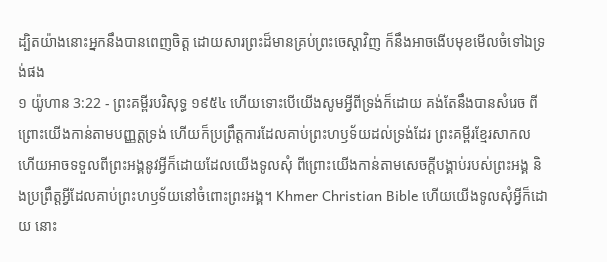ដ្បិតយ៉ាងនោះអ្នកនឹងបានពេញចិត្ត ដោយសារព្រះដ៏មានគ្រប់ព្រះចេស្តាវិញ ក៏នឹងអាចងើបមុខមើលចំទៅឯទ្រង់ផង
១ យ៉ូហាន 3:22 - ព្រះគម្ពីរបរិសុទ្ធ ១៩៥៤ ហើយទោះបើយើងសូមអ្វីពីទ្រង់ក៏ដោយ គង់តែនឹងបានសំរេច ពីព្រោះយើងកាន់តាមបញ្ញត្តទ្រង់ ហើយក៏ប្រព្រឹត្តការដែលគាប់ព្រះហឫទ័យដល់ទ្រង់ដែរ ព្រះគម្ពីរខ្មែរសាកល ហើយអាចទទួលពីព្រះអង្គនូវអ្វីក៏ដោយដែលយើងទូលសុំ ពីព្រោះយើងកាន់តាមសេចក្ដីបង្គាប់របស់ព្រះអង្គ និងប្រព្រឹត្តអ្វីដែលគាប់ព្រះហឫទ័យនៅចំពោះព្រះអង្គ។ Khmer Christian Bible ហើយយើងទូលសុំអ្វីក៏ដោយ នោះ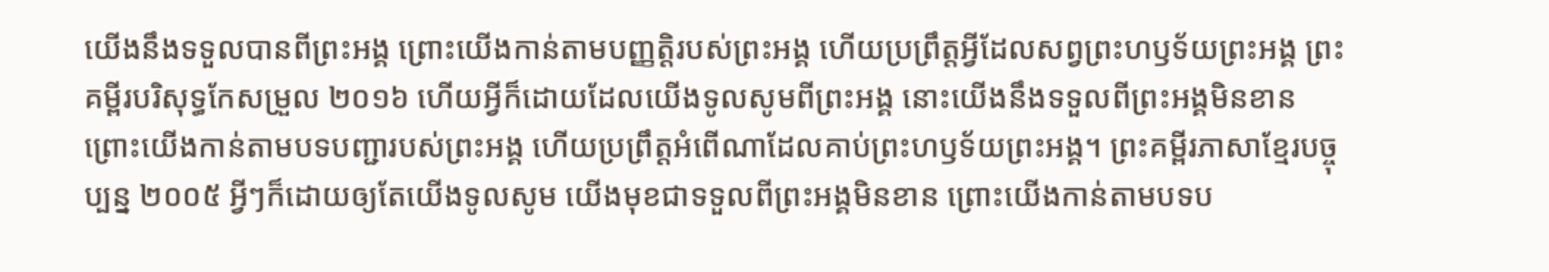យើងនឹងទទួលបានពីព្រះអង្គ ព្រោះយើងកាន់តាមបញ្ញត្ដិរបស់ព្រះអង្គ ហើយប្រព្រឹត្ដអ្វីដែលសព្វព្រះហឫទ័យព្រះអង្គ ព្រះគម្ពីរបរិសុទ្ធកែសម្រួល ២០១៦ ហើយអ្វីក៏ដោយដែលយើងទូលសូមពីព្រះអង្គ នោះយើងនឹងទទួលពីព្រះអង្គមិនខាន ព្រោះយើងកាន់តាមបទបញ្ជារបស់ព្រះអង្គ ហើយប្រព្រឹត្តអំពើណាដែលគាប់ព្រះហឫទ័យព្រះអង្គ។ ព្រះគម្ពីរភាសាខ្មែរបច្ចុប្បន្ន ២០០៥ អ្វីៗក៏ដោយឲ្យតែយើងទូលសូម យើងមុខជាទទួលពីព្រះអង្គមិនខាន ព្រោះយើងកាន់តាមបទប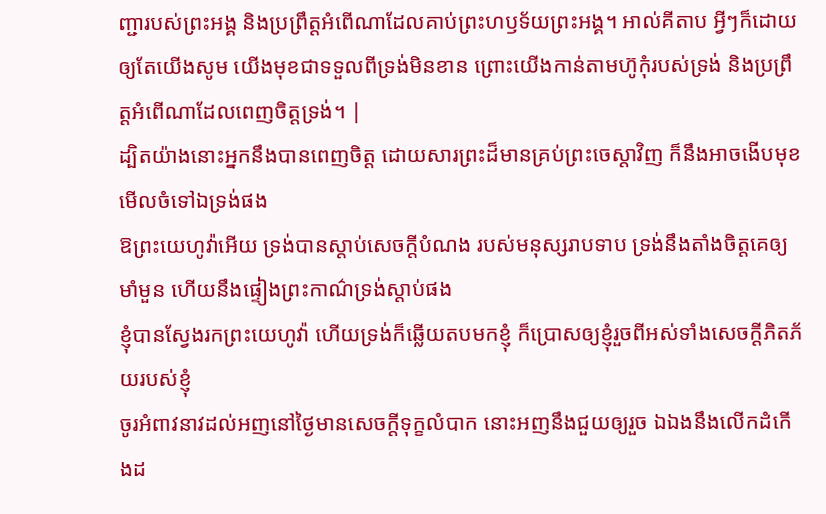ញ្ជារបស់ព្រះអង្គ និងប្រព្រឹត្តអំពើណាដែលគាប់ព្រះហឫទ័យព្រះអង្គ។ អាល់គីតាប អ្វីៗក៏ដោយឲ្យតែយើងសូម យើងមុខជាទទួលពីទ្រង់មិនខាន ព្រោះយើងកាន់តាមហ៊ូកុំរបស់ទ្រង់ និងប្រព្រឹត្ដអំពើណាដែលពេញចិត្តទ្រង់។ |
ដ្បិតយ៉ាងនោះអ្នកនឹងបានពេញចិត្ត ដោយសារព្រះដ៏មានគ្រប់ព្រះចេស្តាវិញ ក៏នឹងអាចងើបមុខមើលចំទៅឯទ្រង់ផង
ឱព្រះយេហូវ៉ាអើយ ទ្រង់បានស្តាប់សេចក្ដីបំណង របស់មនុស្សរាបទាប ទ្រង់នឹងតាំងចិត្តគេឲ្យមាំមួន ហើយនឹងផ្ទៀងព្រះកាណ៌ទ្រង់ស្តាប់ផង
ខ្ញុំបានស្វែងរកព្រះយេហូវ៉ា ហើយទ្រង់ក៏ឆ្លើយតបមកខ្ញុំ ក៏ប្រោសឲ្យខ្ញុំរួចពីអស់ទាំងសេចក្ដីភិតភ័យរបស់ខ្ញុំ
ចូរអំពាវនាវដល់អញនៅថ្ងៃមានសេចក្ដីទុក្ខលំបាក នោះអញនឹងជួយឲ្យរួច ឯឯងនឹងលើកដំកើងដ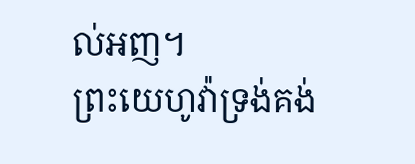ល់អញ។
ព្រះយេហូវ៉ាទ្រង់គង់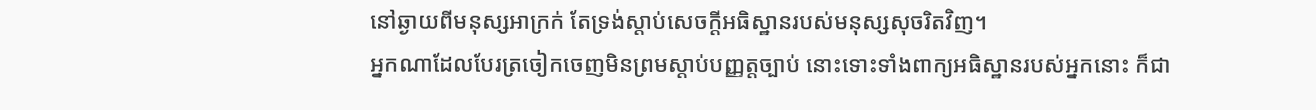នៅឆ្ងាយពីមនុស្សអាក្រក់ តែទ្រង់ស្តាប់សេចក្ដីអធិស្ឋានរបស់មនុស្សសុចរិតវិញ។
អ្នកណាដែលបែរត្រចៀកចេញមិនព្រមស្តាប់បញ្ញត្តច្បាប់ នោះទោះទាំងពាក្យអធិស្ឋានរបស់អ្នកនោះ ក៏ជា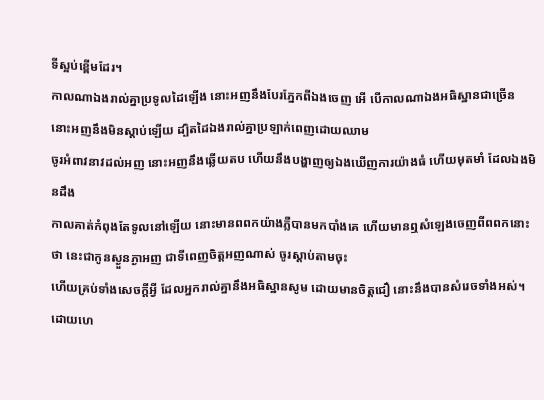ទីស្អប់ខ្ពើមដែរ។
កាលណាឯងរាល់គ្នាប្រទូលដៃឡើង នោះអញនឹងបែរភ្នែកពីឯងចេញ អើ បើកាលណាឯងអធិស្ឋានជាច្រើន នោះអញនឹងមិនស្តាប់ឡើយ ដ្បិតដៃឯងរាល់គ្នាប្រឡាក់ពេញដោយឈាម
ចូរអំពាវនាវដល់អញ នោះអញនឹងឆ្លើយតប ហើយនឹងបង្ហាញឲ្យឯងឃើញការយ៉ាងធំ ហើយមុតមាំ ដែលឯងមិនដឹង
កាលគាត់កំពុងតែទូលនៅឡើយ នោះមានពពកយ៉ាងភ្លឺបានមកបាំងគេ ហើយមានឮសំឡេងចេញពីពពកនោះថា នេះជាកូនស្ងួនភ្ងាអញ ជាទីពេញចិត្តអញណាស់ ចូរស្តាប់តាមចុះ
ហើយគ្រប់ទាំងសេចក្ដីអ្វី ដែលអ្នករាល់គ្នានឹងអធិស្ឋានសូម ដោយមានចិត្តជឿ នោះនឹងបានសំរេចទាំងអស់។
ដោយហេ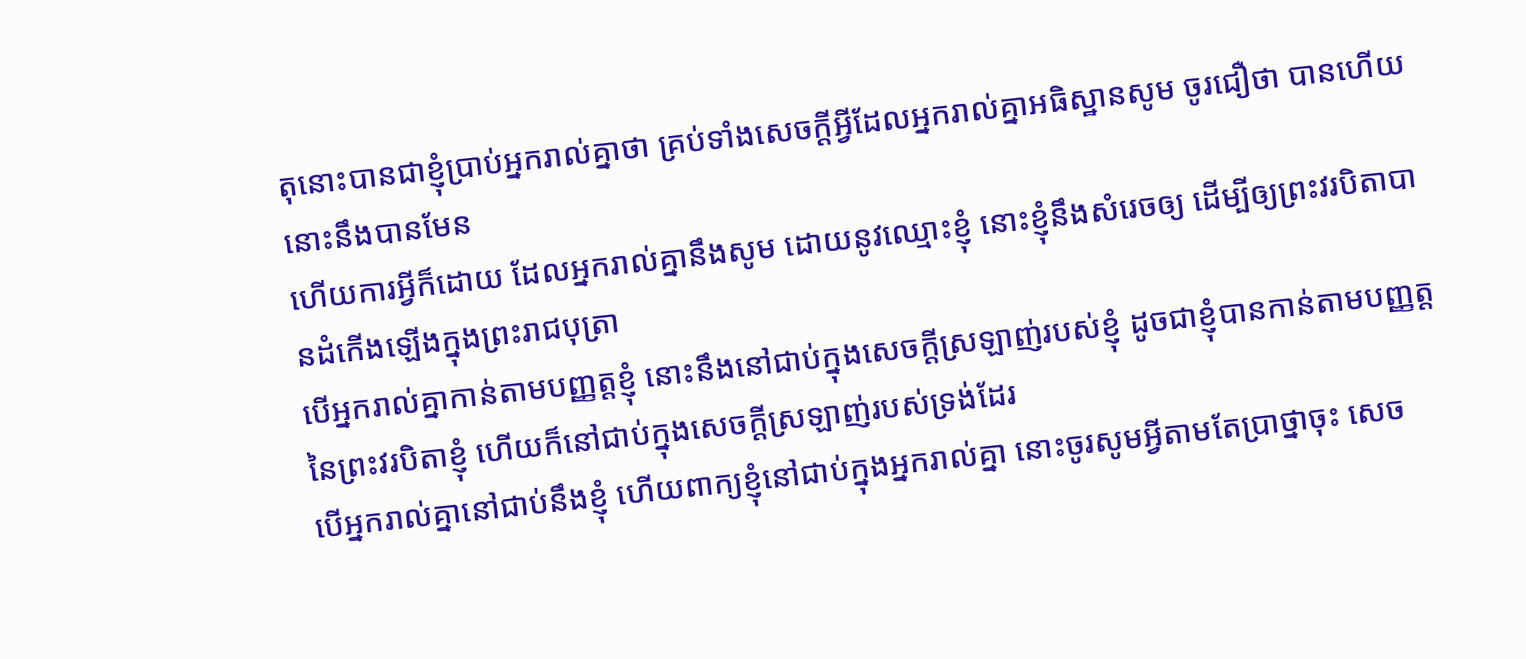តុនោះបានជាខ្ញុំប្រាប់អ្នករាល់គ្នាថា គ្រប់ទាំងសេចក្ដីអ្វីដែលអ្នករាល់គ្នាអធិស្ឋានសូម ចូរជឿថា បានហើយ នោះនឹងបានមែន
ហើយការអ្វីក៏ដោយ ដែលអ្នករាល់គ្នានឹងសូម ដោយនូវឈ្មោះខ្ញុំ នោះខ្ញុំនឹងសំរេចឲ្យ ដើម្បីឲ្យព្រះវរបិតាបានដំកើងឡើងក្នុងព្រះរាជបុត្រា
បើអ្នករាល់គ្នាកាន់តាមបញ្ញត្តខ្ញុំ នោះនឹងនៅជាប់ក្នុងសេចក្ដីស្រឡាញ់របស់ខ្ញុំ ដូចជាខ្ញុំបានកាន់តាមបញ្ញត្តនៃព្រះវរបិតាខ្ញុំ ហើយក៏នៅជាប់ក្នុងសេចក្ដីស្រឡាញ់របស់ទ្រង់ដែរ
បើអ្នករាល់គ្នានៅជាប់នឹងខ្ញុំ ហើយពាក្យខ្ញុំនៅជាប់ក្នុងអ្នករាល់គ្នា នោះចូរសូមអ្វីតាមតែប្រាថ្នាចុះ សេច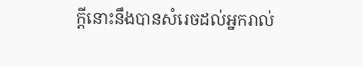ក្ដីនោះនឹងបានសំរេចដល់អ្នករាល់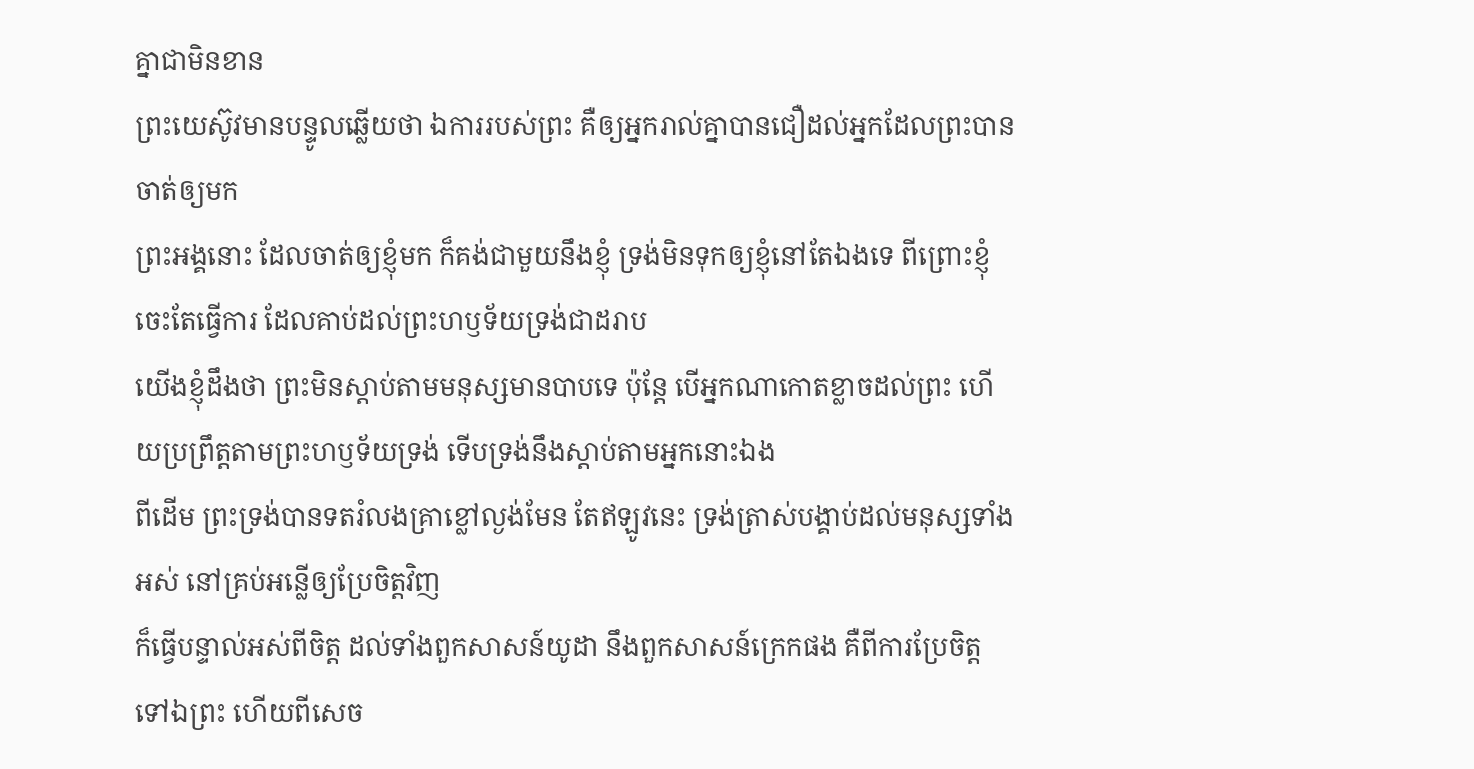គ្នាជាមិនខាន
ព្រះយេស៊ូវមានបន្ទូលឆ្លើយថា ឯការរបស់ព្រះ គឺឲ្យអ្នករាល់គ្នាបានជឿដល់អ្នកដែលព្រះបានចាត់ឲ្យមក
ព្រះអង្គនោះ ដែលចាត់ឲ្យខ្ញុំមក ក៏គង់ជាមួយនឹងខ្ញុំ ទ្រង់មិនទុកឲ្យខ្ញុំនៅតែឯងទេ ពីព្រោះខ្ញុំចេះតែធ្វើការ ដែលគាប់ដល់ព្រះហឫទ័យទ្រង់ជាដរាប
យើងខ្ញុំដឹងថា ព្រះមិនស្តាប់តាមមនុស្សមានបាបទេ ប៉ុន្តែ បើអ្នកណាកោតខ្លាចដល់ព្រះ ហើយប្រព្រឹត្តតាមព្រះហឫទ័យទ្រង់ ទើបទ្រង់នឹងស្តាប់តាមអ្នកនោះឯង
ពីដើម ព្រះទ្រង់បានទតរំលងគ្រាខ្លៅល្ងង់មែន តែឥឡូវនេះ ទ្រង់ត្រាស់បង្គាប់ដល់មនុស្សទាំងអស់ នៅគ្រប់អន្លើឲ្យប្រែចិត្តវិញ
ក៏ធ្វើបន្ទាល់អស់ពីចិត្ត ដល់ទាំងពួកសាសន៍យូដា នឹងពួកសាសន៍ក្រេកផង គឺពីការប្រែចិត្តទៅឯព្រះ ហើយពីសេច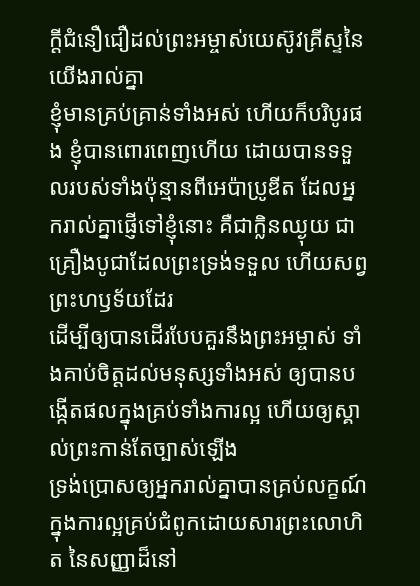ក្ដីជំនឿជឿដល់ព្រះអម្ចាស់យេស៊ូវគ្រីស្ទនៃយើងរាល់គ្នា
ខ្ញុំមានគ្រប់គ្រាន់ទាំងអស់ ហើយក៏បរិបូរផង ខ្ញុំបានពោរពេញហើយ ដោយបានទទួលរបស់ទាំងប៉ុន្មានពីអេប៉ាប្រូឌីត ដែលអ្នករាល់គ្នាផ្ញើទៅខ្ញុំនោះ គឺជាក្លិនឈ្ងុយ ជាគ្រឿងបូជាដែលព្រះទ្រង់ទទួល ហើយសព្វព្រះហឫទ័យដែរ
ដើម្បីឲ្យបានដើរបែបគួរនឹងព្រះអម្ចាស់ ទាំងគាប់ចិត្តដល់មនុស្សទាំងអស់ ឲ្យបានបង្កើតផលក្នុងគ្រប់ទាំងការល្អ ហើយឲ្យស្គាល់ព្រះកាន់តែច្បាស់ឡើង
ទ្រង់ប្រោសឲ្យអ្នករាល់គ្នាបានគ្រប់លក្ខណ៍ ក្នុងការល្អគ្រប់ជំពូកដោយសារព្រះលោហិត នៃសញ្ញាដ៏នៅ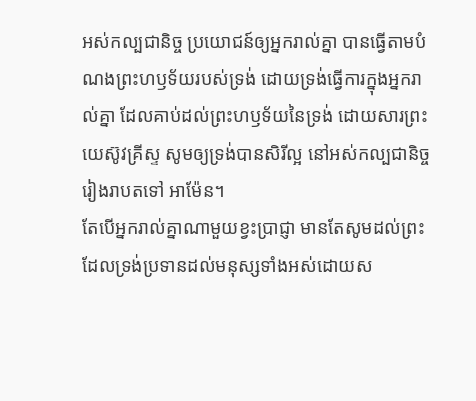អស់កល្បជានិច្ច ប្រយោជន៍ឲ្យអ្នករាល់គ្នា បានធ្វើតាមបំណងព្រះហឫទ័យរបស់ទ្រង់ ដោយទ្រង់ធ្វើការក្នុងអ្នករាល់គ្នា ដែលគាប់ដល់ព្រះហឫទ័យនៃទ្រង់ ដោយសារព្រះយេស៊ូវគ្រីស្ទ សូមឲ្យទ្រង់បានសិរីល្អ នៅអស់កល្បជានិច្ច រៀងរាបតទៅ អាម៉ែន។
តែបើអ្នករាល់គ្នាណាមួយខ្វះប្រាជ្ញា មានតែសូមដល់ព្រះ ដែលទ្រង់ប្រទានដល់មនុស្សទាំងអស់ដោយស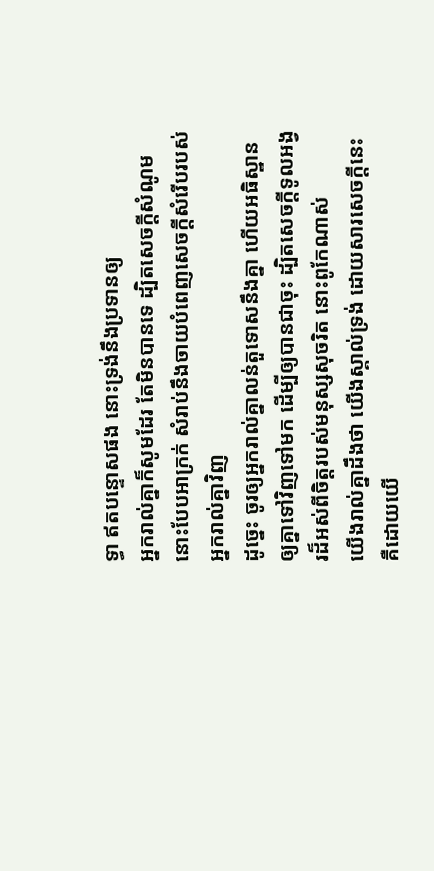ទ្ធា ឥតបន្ទោសផង នោះទ្រង់នឹងប្រទានឲ្យ
អ្នករាល់គ្នាក៏សូមដែរ តែមិនបានទេ ដ្បិតសេចក្ដីសំណូមនោះបែបអាក្រក់ សំរាប់នឹងចាយបំពេញសេចក្ដីសំរើបរបស់អ្នករាល់គ្នាវិញ
ដូច្នេះ ចូរឲ្យអ្នករាល់គ្នាលន់តួទោសនឹងគ្នា ហើយអធិស្ឋានឲ្យគ្នាទៅវិញទៅមក ដើម្បីឲ្យបានជាចុះ ដ្បិតសេចក្ដីទូលអង្វរដ៏អស់ពីចិត្តរបស់មនុស្សសុចរិត នោះពូកែណាស់
យើងរាល់គ្នាដឹងថា យើងស្គាល់ទ្រង់ ដោយសារសេចក្ដីនេះ គឺដោយយើ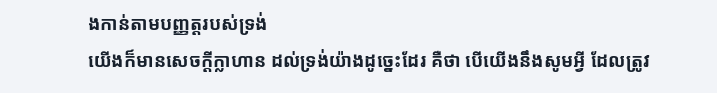ងកាន់តាមបញ្ញត្តរបស់ទ្រង់
យើងក៏មានសេចក្ដីក្លាហាន ដល់ទ្រង់យ៉ាងដូច្នេះដែរ គឺថា បើយើងនឹងសូមអ្វី ដែលត្រូវ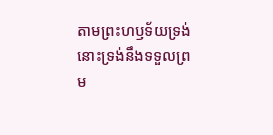តាមព្រះហឫទ័យទ្រង់ នោះទ្រង់នឹងទទួលព្រម